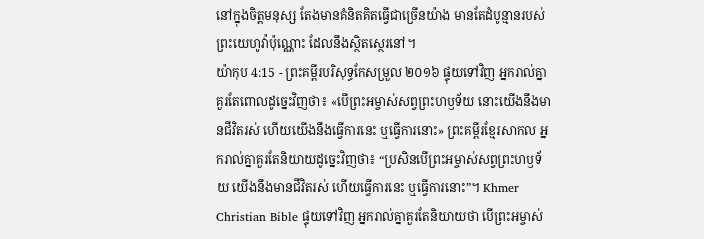នៅក្នុងចិត្តមនុស្ស តែងមានគំនិតគិតធ្វើជាច្រើនយ៉ាង មានតែដំបូន្មានរបស់ព្រះយេហូវ៉ាប៉ុណ្ណោះ ដែលនឹងស្ថិតស្ថេរនៅ។
យ៉ាកុប 4:15 - ព្រះគម្ពីរបរិសុទ្ធកែសម្រួល ២០១៦ ផ្ទុយទៅវិញ អ្នករាល់គ្នាគួរតែពោលដូច្នេះវិញថា៖ «បើព្រះអម្ចាស់សព្វព្រះហឫទ័យ នោះយើងនឹងមានជីវិតរស់ ហើយយើងនឹងធ្វើការនេះ ឬធ្វើការនោះ» ព្រះគម្ពីរខ្មែរសាកល អ្នករាល់គ្នាគួរតែនិយាយដូច្នេះវិញថា៖ “ប្រសិនបើព្រះអម្ចាស់សព្វព្រះហឫទ័យ យើងនឹងមានជីវិតរស់ ហើយធ្វើការនេះ ឬធ្វើការនោះ”។ Khmer Christian Bible ផ្ទុយទៅវិញ អ្នករាល់គ្នាគួរតែនិយាយថា បើព្រះអម្ចាស់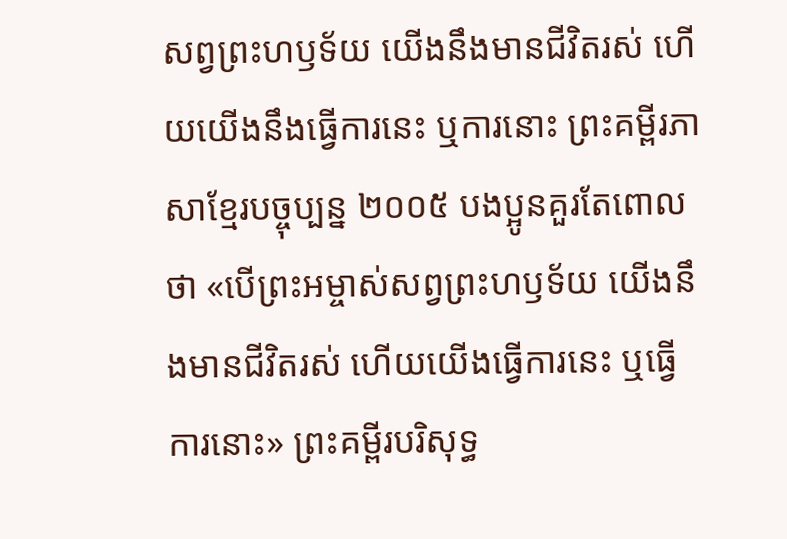សព្វព្រះហឫទ័យ យើងនឹងមានជីវិតរស់ ហើយយើងនឹងធ្វើការនេះ ឬការនោះ ព្រះគម្ពីរភាសាខ្មែរបច្ចុប្បន្ន ២០០៥ បងប្អូនគួរតែពោលថា «បើព្រះអម្ចាស់សព្វព្រះហឫទ័យ យើងនឹងមានជីវិតរស់ ហើយយើងធ្វើការនេះ ឬធ្វើការនោះ» ព្រះគម្ពីរបរិសុទ្ធ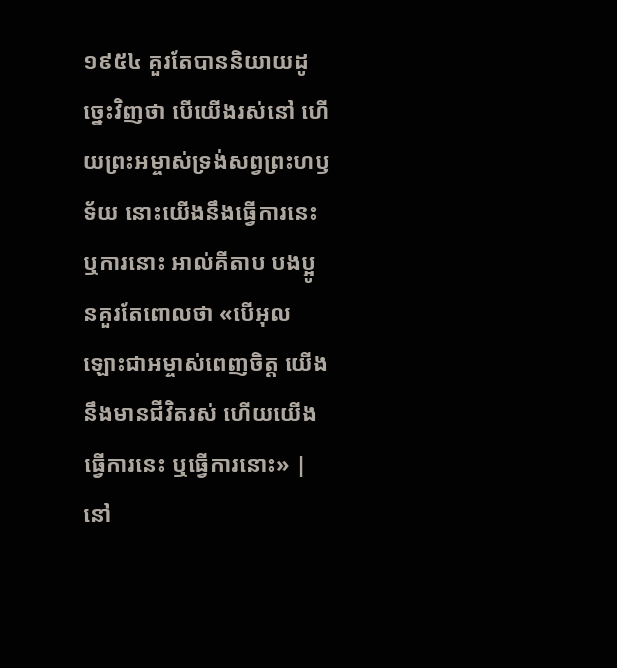១៩៥៤ គួរតែបាននិយាយដូច្នេះវិញថា បើយើងរស់នៅ ហើយព្រះអម្ចាស់ទ្រង់សព្វព្រះហឫទ័យ នោះយើងនឹងធ្វើការនេះ ឬការនោះ អាល់គីតាប បងប្អូនគួរតែពោលថា «បើអុលឡោះជាអម្ចាស់ពេញចិត្ត យើងនឹងមានជីវិតរស់ ហើយយើងធ្វើការនេះ ឬធ្វើការនោះ» |
នៅ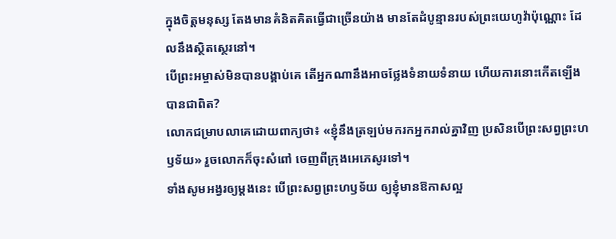ក្នុងចិត្តមនុស្ស តែងមានគំនិតគិតធ្វើជាច្រើនយ៉ាង មានតែដំបូន្មានរបស់ព្រះយេហូវ៉ាប៉ុណ្ណោះ ដែលនឹងស្ថិតស្ថេរនៅ។
បើព្រះអម្ចាស់មិនបានបង្គាប់គេ តើអ្នកណានឹងអាចថ្លែងទំនាយទំនាយ ហើយការនោះកើតឡើងបានជាពិត?
លោកជម្រាបលាគេដោយពាក្យថា៖ «ខ្ញុំនឹងត្រឡប់មករកអ្នករាល់គ្នាវិញ ប្រសិនបើព្រះសព្វព្រះហឫទ័យ» រួចលោកក៏ចុះសំពៅ ចេញពីក្រុងអេភេសូរទៅ។
ទាំងសូមអង្វរឲ្យម្តងនេះ បើព្រះសព្វព្រះហឫទ័យ ឲ្យខ្ញុំមានឱកាសល្អ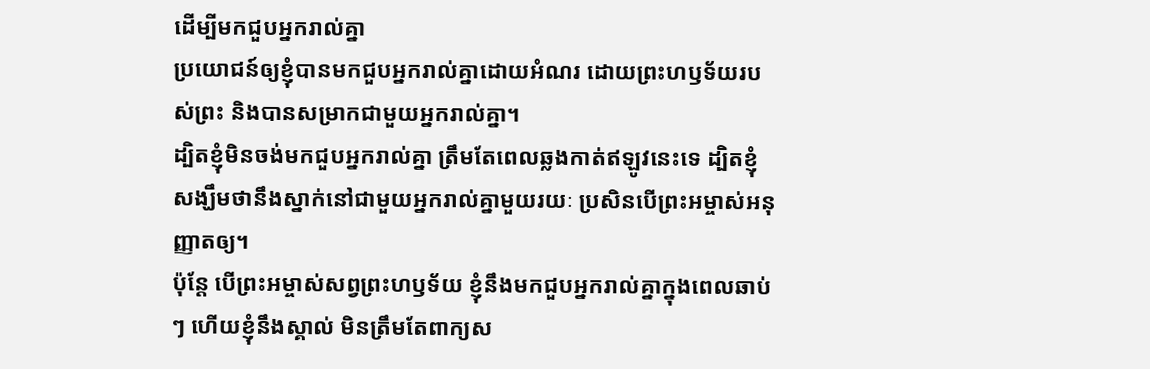ដើម្បីមកជួបអ្នករាល់គ្នា
ប្រយោជន៍ឲ្យខ្ញុំបានមកជួបអ្នករាល់គ្នាដោយអំណរ ដោយព្រះហឫទ័យរបស់ព្រះ និងបានសម្រាកជាមួយអ្នករាល់គ្នា។
ដ្បិតខ្ញុំមិនចង់មកជួបអ្នករាល់គ្នា ត្រឹមតែពេលឆ្លងកាត់ឥឡូវនេះទេ ដ្បិតខ្ញុំសង្ឃឹមថានឹងស្នាក់នៅជាមួយអ្នករាល់គ្នាមួយរយៈ ប្រសិនបើព្រះអម្ចាស់អនុញ្ញាតឲ្យ។
ប៉ុន្តែ បើព្រះអម្ចាស់សព្វព្រះហឫទ័យ ខ្ញុំនឹងមកជួបអ្នករាល់គ្នាក្នុងពេលឆាប់ៗ ហើយខ្ញុំនឹងស្គាល់ មិនត្រឹមតែពាក្យស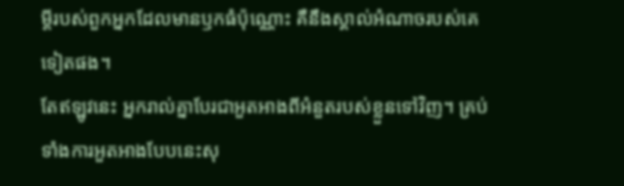ម្ដីរបស់ពួកអ្នកដែលមានឫកធំប៉ុណ្ណោះ គឺនឹងស្គាល់អំណាចរបស់គេទៀតផង។
តែឥឡូវនេះ អ្នករាល់គ្នាបែរជាអួតអាងពីអំនួតរបស់ខ្លួនទៅវិញ។ គ្រប់ទាំងការអួតអាងបែបនេះសុ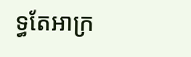ទ្ធតែអាក្រ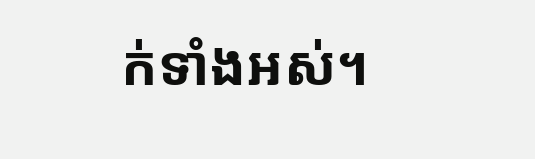ក់ទាំងអស់។